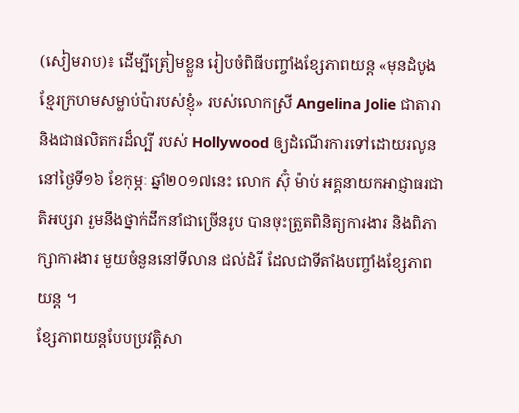(សៀមរាប)៖ ដើម្បីត្រៀមខ្លួន រៀបចំពិធីបញ្ចាំងខ្សែភាពយន្ត «មុនដំបូងខ្មែរក្រហមសម្លាប់ប៉ារបស់ខ្ញុំ» របស់លោកស្រី Angelina Jolie ជាតារា និងជាផលិតករដ៏ល្បី របស់ Hollywood ឲ្យដំណើរការទៅដោយរលូន នៅថ្ងៃទី១៦ ខែកុម្ភៈ ឆ្នាំ២០១៧នេះ លោក ស៊ុំ ម៉ាប់ អគ្គនាយកអាជ្ញាធរជាតិអប្សរា រួមនឹងថ្នាក់ដឹកនាំជាច្រើនរូប បានចុះត្រួតពិនិត្យការងារ និងពិភាក្សាការងារ មួយចំនួននៅទីលាន ជល់ដំរី ដែលជាទីតាំងបញ្ចាំងខ្សែភាពយន្ត ។
ខ្សែភាពយន្តបែបប្រវត្តិសា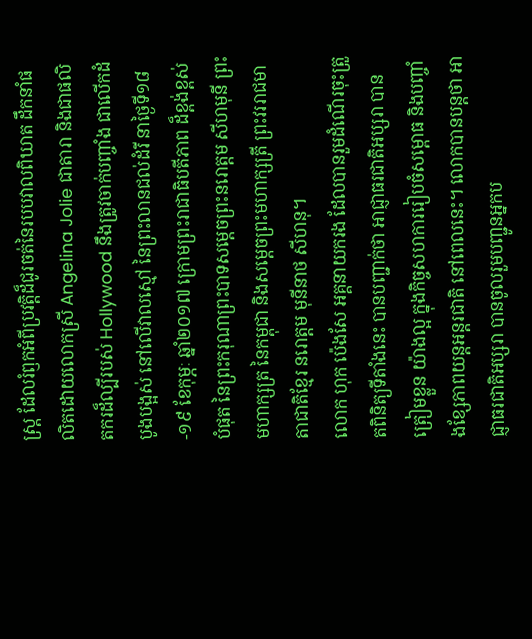ស្ត្រ ដែលរំឭកអំពីប្រវត្តិដ៏ជូរចត់នៃរបបវាលពិឃាត ដឹកនាំផលិតដោយលោកស្រី Angelina Jolie ជាតារា និងជាផលិតករដ៏ល្បីរបស់ Hollywood នឹងត្រូវចាក់បញ្ចាំង ជាលើកដំបូងបង្អស់ នៅលើវាលស្មៅ នៃព្រះលានជល់ដំរី នាថ្ងៃទី១៨-១៩ ខែកុម្ភៈ ឆ្នាំ២០១៧ ក្រោមព្រះរាជាធិបតីភាព ដ៏ខ្ពង់ខ្ពស់បំផុត នៃព្រះករុណាព្រះបាទសម្តេចព្រះនរោត្តម សីហមុនី ព្រះមហាក្សត្រ នៃកម្ពុជា និងសម្តេចព្រះមហាក្សត្រី ព្រះវររាជមាតាជាតិខ្មែរ នរោត្តម មុនីនាថ សីហនុ។
លោក ហុក ប៉េងសែ អគ្គនាយករង ដែលបានរួមដំណើរចុះត្រួតពិនិត្យទីតាំងនេះ បានបញ្ជាក់ថា អាជ្ញាធរជាតិអប្សរា បានត្រៀមខ្លួន យ៉ាងល្អ ក្នុងកិច្ចសហការរៀបចំសម្ពោធ និងបញ្ចាំងខ្សែភាពយន្តអន្តរជាតិ នៅពេលនេះ។ លោកបានបន្តថា អាជ្ញាធរជាតិអប្សរា បានចូលរួមបញ្ជូនអ្នកប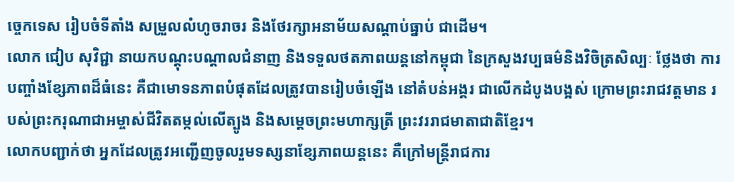ច្ចេកទេស រៀបចំទីតាំង សម្រួលលំហូចរាចរ និងថែរក្សាអនាម័យសណ្តាប់ធ្នាប់ ជាដើម។
លោក ជៀប សុវិជ្ជា នាយកបណ្តុះបណ្តាលជំនាញ និងទទួលថតភាពយន្តនៅកម្ពុជា នៃក្រសួងវប្បធម៌និងវិចិត្រសិល្បៈ ថ្លែងថា ការបញ្ចាំងខែ្សភាពដ៏ធំនេះ គឺជាមោទនភាពបំផុតដែលត្រូវបានរៀបចំឡើង នៅតំបន់អង្គរ ជាលើកដំបូងបង្អស់ ក្រោមព្រះរាជវត្តមាន របស់ព្រះករុណាជាអម្ចាស់ជីវិតតម្កល់លើត្បូង និងសម្តេចព្រះមហាក្សត្រី ព្រះវររាជមាតាជាតិខ្មែរ។
លោកបញ្ជាក់ថា អ្នកដែលត្រូវអញ្ជើញចូលរួមទស្សនាខ្សែភាពយន្តនេះ គឺក្រៅមន្ត្រីរាជការ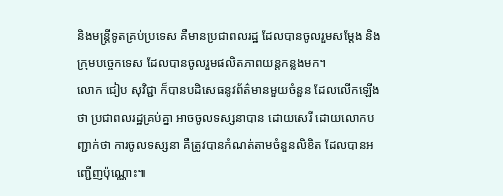និងមន្ត្រីទូតគ្រប់ប្រទេស គឺមានប្រជាពលរដ្ឋ ដែលបានចូលរួមសម្តែង និងក្រុមបច្ចេកទេស ដែលបានចូលរួមផលិតភាពយន្តកន្លងមក។
លោក ជៀប សុវិជ្ជា ក៏បានបដិសេធនូវព័ត៌មានមួយចំនួន ដែលលើកឡើងថា ប្រជាពលរដ្ឋគ្រប់គ្នា អាចចូលទស្សនាបាន ដោយសេរី ដោយលោកបញ្ជាក់ថា ការចូលទស្សនា គឺត្រូវបានកំណត់តាមចំនួនលិខិត ដែលបានអញ្ជើញប៉ុណ្ណោះ៕